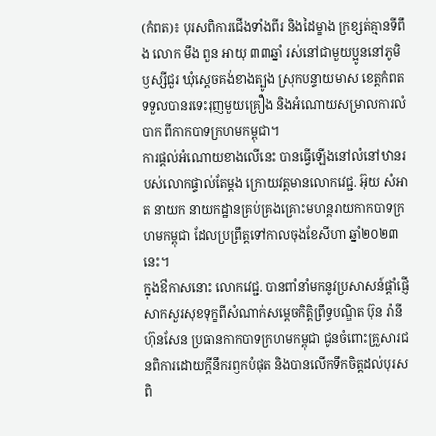(កំពត)៖ បុរសពិការជើងទាំងពីរ និងដៃម្ខាង ក្រខ្សត់គ្មានទីពឹង លោក មឹង ពួន អាយុ ៣៣ឆ្នាំ រស់នៅជាមួយប្អូននៅភូមិឫស្សីជួរ ឃុំស្តេចគង់ខាងត្បូង ស្រុកបន្ទាយមាស ខេត្តកំពត ទទួលបានរទេះរុញមួយគ្រឿង និងអំណោយសម្រាលការលំបាក ពីកាកបាទក្រហមកម្ពុជា។
ការផ្ដល់អំណោយខាងលើនេះ បានធ្វើឡើងនៅលំនៅឋានរបស់លោកផ្ទាល់តែម្ដង ក្រោយវត្តមានលោកវេជ្ជ. អ៊ុយ សំអាត នាយក នាយកដ្ឋានគ្រប់គ្រងគ្រោះមហន្តរាយកាកបាទក្រហមកម្ពុជា ដែលប្រព្រឹត្តទៅកាលចុងខែសីហា ឆ្នាំ២០២៣នេះ។
ក្នុងឳកាសនោះ លោកវេជ្ជ. បានពាំនាំមកនូវប្រសាសន៍ផ្តាំផ្ញើសាកសួរសុខទុក្ខពីសំណាក់សម្តេចកិត្តិព្រឹទ្ធបណ្ឌិត ប៊ុន រ៉ានី ហ៊ុនសែន ប្រធានកាកបាទក្រហមកម្ពុជា ជូនចំពោះគ្រួសារជនពិការដោយក្តីនឹករឭកបំផុត និងបានលើកទឹកចិត្តដល់បុរសពិ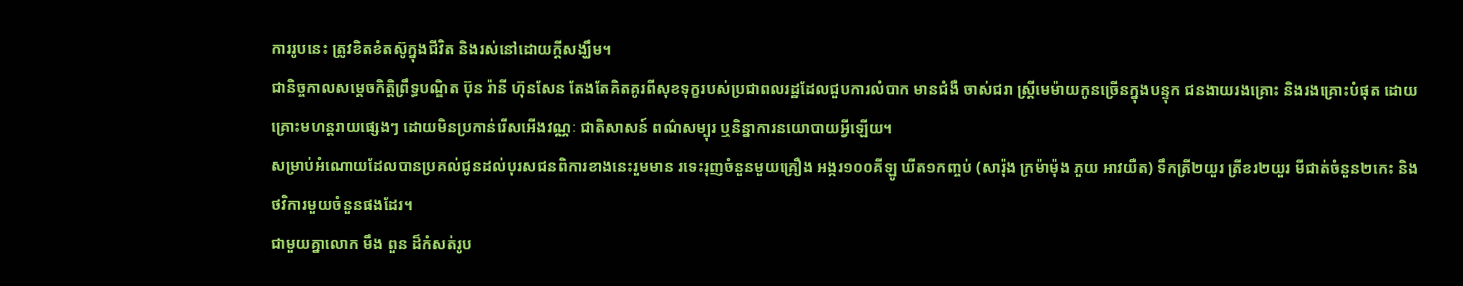ការរូបនេះ ត្រូវខិតខំតស៊ូក្នុងជីវិត និងរស់នៅដោយក្តីសង្ឃឹម។
ជានិច្ចកាលសម្តេចកិត្តិព្រឹទ្ធបណ្ឌិត ប៊ុន រ៉ានី ហ៊ុនសែន តែងតែគិតគូរពីសុខទុក្ខរបស់ប្រជាពលរដ្ឋដែលជួបការលំបាក មានជំងឺ ចាស់ជរា ស្ត្រីមេម៉ាយកូនច្រើនក្នុងបន្ទុក ជនងាយរងគ្រោះ និងរងគ្រោះបំផុត ដោយគ្រោះមហន្តរាយផ្សេងៗ ដោយមិនប្រកាន់រើសអើងវណ្ណៈ ជាតិសាសន៍ ពណ៌សម្បុរ ឬនិន្នាការនយោបាយអ្វីឡើយ។
សម្រាប់អំណោយដែលបានប្រគល់ជូនដល់បុរសជនពិការខាងនេះរួមមាន រទេះរុញចំនួនមួយគ្រឿង អង្ករ១០០គីឡូ ឃីត១កញ្ចប់ (សារ៉ុង ក្រម៉ាម៉ុង ភួយ អាវយឺត) ទឹកត្រី២យួរ ត្រីខរ២យួរ មីជាត់ចំនួន២កេះ និងថវិការមួយចំនួនផងដែរ។
ជាមួយគ្នាលោក មឹង ពួន ដ៏កំសត់រូប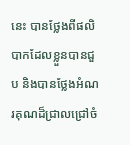នេះ បានថ្លែងពីផលិបាកដែលខ្លួនបានជួប និងបានថ្លែងអំណរគុណដ៏ជ្រាលជ្រៅចំ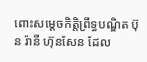ពោះសម្តេចកិត្តិព្រឹទ្ធបណ្ឌិត ប៊ុន រ៉ានី ហ៊ុនសែន ដែល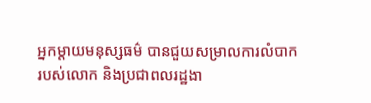អ្នកម្តាយមនុស្សធម៌ បានជួយសម្រាលការលំបាករបស់លោក និងប្រជាពលរដ្ឋងា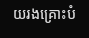យរងគ្រោះបំ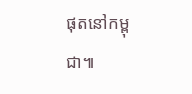ផុតនៅកម្ពុជា៕